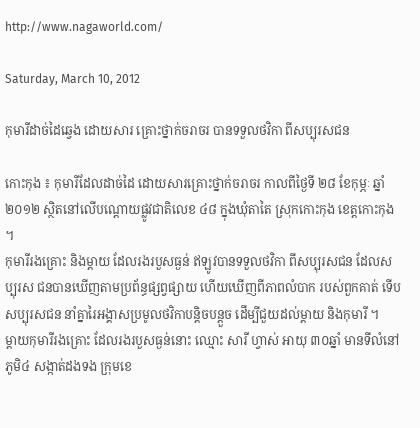http://www.nagaworld.com/

Saturday, March 10, 2012

កុមារីដាច់ដៃឆ្វេង ដោយសារ គ្រោះថ្នាក់ចរាចរ បានទទួលថវិកា ពីសប្បុរសជន

កោះកុង ៖ កុមារីដែលដាច់ដៃ ដោយសារគ្រោះថ្នាក់ចរាចរ កាលពីថ្ងៃទី ២៨ ខែកុម្ភៈ ឆ្នាំ២០១២ ស្ថិតនៅលើបណ្តោយផ្លូវជាតិលេខ ៤៨ ក្នុងឃុំតាតៃ ស្រុកកោះកុង ខេត្តកោះកុង ។
កុមារីរងគ្រោះ និងម្តាយ ដែលរងរបួសធ្ងន់ ឥឡូវបានទទួលថវិកា ពីសប្បុរសជន ដែលសប្បុរស ជនបានឃើញតាមប្រព័ន្ធផ្សព្វផ្សាយ ហើយឃើញពីភាពលំបាក របស់ពួកគាត់ ទើបសប្បុរសជន នាំគ្នារៃអង្គាសប្រមូលថវិកាបន្តិចបន្តួច ដើម្បីជួយដល់ម្តាយ និងកុមារី ។
ម្តាយកុមារីរងគ្រោះ ដែលរងរបួសធ្ងន់នោះ ឈ្មោះ សារី ហ្វាស់ អាយុ ៣០ឆ្នាំ មានទីលំនៅភូមិ៤ សង្កាត់ដងទង ក្រុមខេ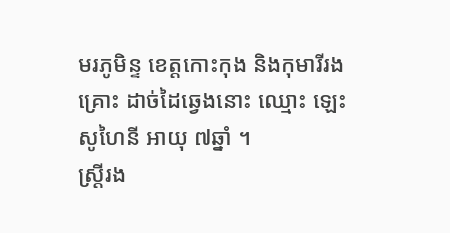មរភូមិន្ទ ខេត្តកោះកុង និងកុមារីរងគ្រោះ ដាច់ដៃឆ្វេងនោះ ឈ្មោះ ឡេះ សូហៃនី អាយុ ៧ឆ្នាំ ។
ស្រ្តីរង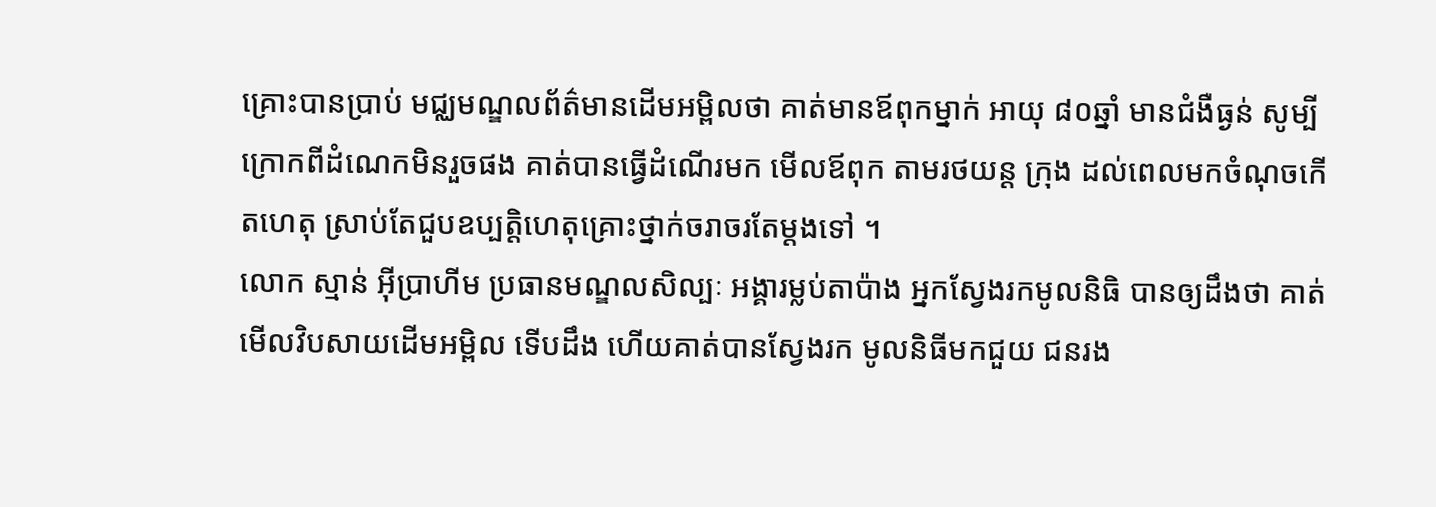គ្រោះបានប្រាប់ មជ្ឈមណ្ឌលព័ត៌មានដើមអម្ពិលថា គាត់មានឪពុកម្នាក់ អាយុ ៨០ឆ្នាំ មានជំងឺធ្ងន់ សូម្បីក្រោកពីដំណេកមិនរួចផង គាត់បានធ្វើដំណើរមក មើលឪពុក តាមរថយន្ត ក្រុង ដល់ពេលមកចំណុចកើតហេតុ ស្រាប់តែជួបឧប្បត្តិហេតុគ្រោះថ្នាក់ចរាចរតែម្តងទៅ ។
លោក ស្មាន់ អ៊ីប្រាហីម ប្រធានមណ្ឌលសិល្បៈ អង្គារម្លប់តាប៉ាង អ្នកស្វែងរកមូលនិធិ បានឲ្យដឹងថា គាត់មើលវិបសាយដើមអម្ពិល ទើបដឹង ហើយគាត់បានស្វែងរក មូលនិធីមកជួយ ជនរង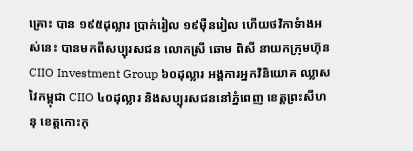គ្រោះ បាន ១៩៥ដុល្លារ ប្រាក់រៀល ១៩ម៉ឺនរៀល ហើយថវិកាទំាងអស់នេះ បានមកពីសប្បុរសជន លោកស្រី ឆោម ពិសី នាយកក្រុមហ៊ុន CIIO Investment Group ៦០ដុល្លារ អង្គការអ្នកវិនិយោគ ឈ្លាសវៃកម្ពុជា CIIO ៤០ដុល្លារ និងសប្បុរសជននៅភ្នំពេញ ខេត្តព្រះសីហនុ ខេត្តកោះកុ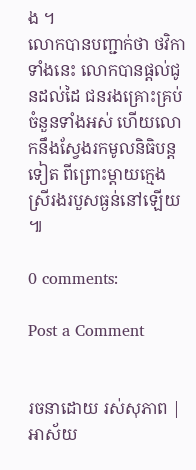ង ។
លោកបានបញ្ជាក់ថា ថវិកាទាំងនេះ លោកបានផ្តល់ជូនដល់ដៃ ជនរងគ្រោះគ្រប់ចំនួនទាំងអស់ ហើយលោកនឹងស្វែងរកមូលនិធិបន្តទៀត ពីព្រោះម្តាយក្មេងស្រីរងរបួសធ្ងន់នៅឡើយ ៕

0 comments:

Post a Comment


រចនាដោយ រស់សុភាព | អាស័យ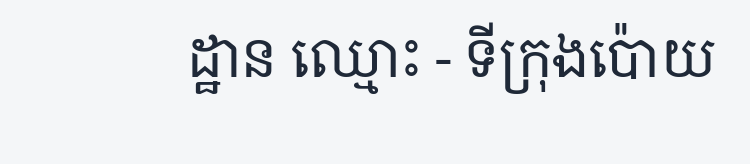ដ្ឋាន ឈ្មោះ - ទីក្រុងប៉ោយ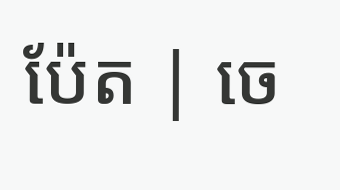ប៉ែត | ចេ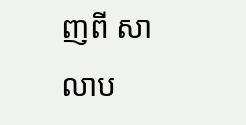ញពី សាលាប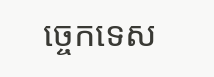ច្ចេកទេស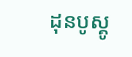ដុនបូស្គូ